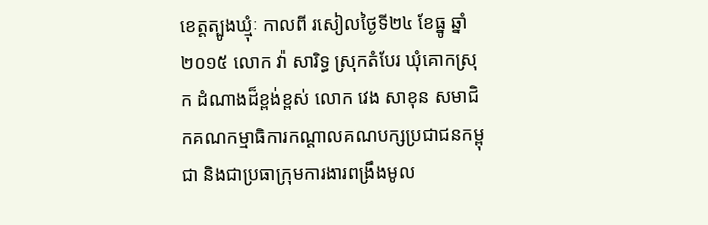ខេត្តត្បូងឃ្មំុៈ កាលពី រសៀលថ្ងៃទី២៤ ខែធ្នូ ឆ្នាំ ២០១៥ លោក វ៉ា សារិទ្ធ ស្រុកតំបែរ ឃំុគោកស្រុក ដំណាងដ៏ខ្ពង់ខ្ពស់ លោក វេង សាខុន សមាជិកគណកម្មាធិការកណ្តាលគណបក្សប្រជាជនកម្ពុជា និងជាប្រធាក្រុមការងារពង្រឹងមូល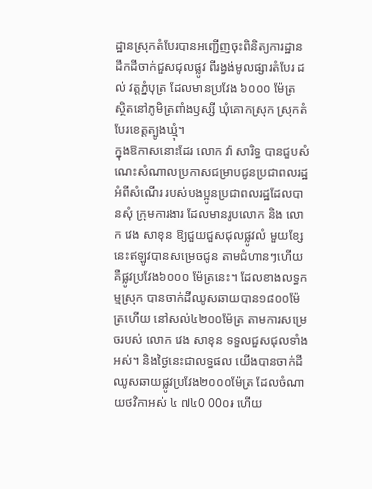ដ្ឋានស្រុកតំបែរបានអញ្ជើញចុះពិនិត្យការដ្ឋានដឹកដីចាក់ជួសជុលផ្លូវ ពីរង្វង់មូលផ្សារតំបែរ ដល់ វត្តភ្នំបុត្រ ដែលមានប្រវែង ៦០០០ ម៉ែត្រ ស្ថិតនៅភូមិត្រពាំងឫស្សី ឃុំគោកស្រុក ស្រុកតំបែរខេត្តត្បូងឃ្មុំ។
ក្នុងឱកាសនោះដែរ លោក វ៉ា សារិទ្ធ បានជួបសំណេះសំណាលប្រកាសជម្រាបជូនប្រជាពលរដ្ឋ អំពីសំណើរ របស់បងប្អូនប្រជាពលរដ្ឋដែលបានសុំ ក្រុមការងារ ដែលមានរូបលោក និង លោក វេង សាខុន ឱ្យជួយជួសជុលផ្លូវលំ មួយខ្សែនេះឥឡូវបានសម្រេចជូន តាមជំហានៗហើយ គឺផ្លូវប្រវែង៦០០០ ម៉ែត្រនេះ។ ដែលខាងលទ្ធកម្មស្រុក បានចាក់ដីឈូសឆាយបាន១៨០០ម៉ែត្រហើយ នៅសល់៤២០០ម៉ែត្រ តាមការសម្រេចរបស់ លោក វេង សាខុន ទទួលជួសជុលទាំងអស់។ និងថ្ងៃនេះជាលទ្ធផល យើងបានចាក់ដីឈូសឆាយផ្លូវប្រវែង២០០០ម៉ែត្រ ដែលចំណាយថវិកាអស់ ៤ ៧៤0 00០៛ ហើយ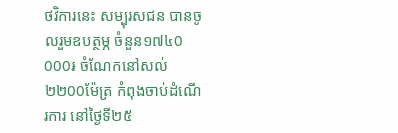ថវិការនេះ សម្បុរសជន បានចូលរួមឧបត្ថម្ភ ចំនួន១៧៤0 000៛ ចំណែកនៅសល់ ២២00ម៉ែត្រ កំពុងចាប់ដំណើរការ នៅថ្ងៃទី២៥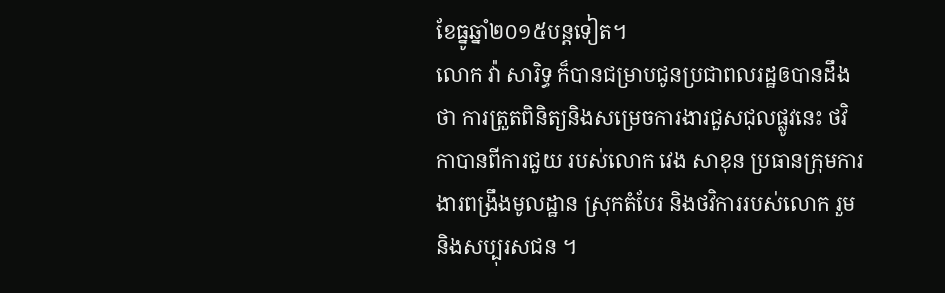ខែធ្នូឆ្នាំ២០១៥បន្តទៀត។
លោក វ៉ា សារិទ្ធ ក៏បានជម្រាបជូនប្រជាពលរដ្ឋឲបានដឹងថា ការត្រួតពិនិត្យនិងសម្រេចការងារជួសជុលផ្លូវនេះ ថវិកាបានពីការជួយ របស់លោក វេង សាខុន ប្រធានក្រុមការងារពង្រឹងមូលដ្ឋាន ស្រុកតំបែរ និងថវិការរបស់លោក រួមនិងសប្បុរសជន ។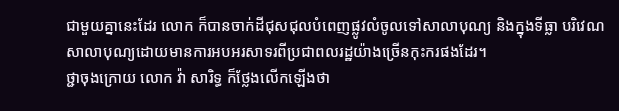ជាមួយគ្នានេះដែរ លោក ក៏បានចាក់ដីជុសជុលបំពេញផ្លូវលំចូលទៅសាលាបុណ្យ និងក្នុងទីធ្លា បរិវេណសាលាបុណ្យដោយមានការអបអរសាទរពីប្រជាពលរដ្ឋយ៉ាងច្រើនកុះករផងដែរ។
ថ្ជាចុងក្រោយ លោក វ៉ា សារិទ្ធ ក៏ថ្លែងលើកឡើងថា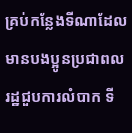គ្រប់កន្លែងទីណាដែលមានបងប្អូនប្រជាពលរដ្ឋជួបការលំបាក ទី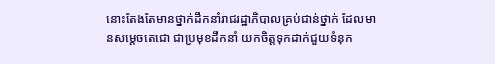នោះតែងតែមានថ្នាក់ដឹកនាំរាជរដ្ឋាភិបាលគ្រប់ជាន់ថ្នាក់ ដែលមានសម្តេចតេជោ ជាប្រមុខដឹកនាំ យកចិត្តទុកដាក់ជួយទំនុក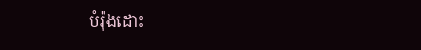បំរ៉ុងដោះ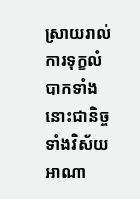ស្រាយរាល់ការទុក្ខលំបាកទាំងនោះជានិច្ច ទាំងវិស័យ អាណា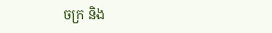ចក្រ និង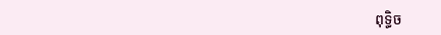ពុទ្ធិច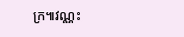ក្រ៕វណ្ណះ